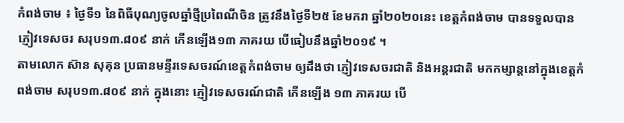កំពង់ចាម ៖ ថ្ងៃទី១ នៃពិធីបុណ្យចូលឆ្នាំថ្មីប្រពៃណីចិន ត្រូវនឹងថ្ងៃទី២៥ ខែមករា ឆ្នាំ២០២០នេះ ខេត្តកំពង់ចាម បានទទួលបានភ្ញៀវទេសចរ សរុប១៣.៨០៩ នាក់ កើនឡើង១៣ ភាគរយ បើធៀបនឹងឆ្នាំ២០១៩ ។
តាមលោក ស៊ាន សុគុន ប្រធានមន្ទីរទេសចរណ៍ខេត្តកំពង់ចាម ឲ្យដឹងថា ភ្ញៀវទេសចរជាតិ និងអន្តរជាតិ មកកម្សាន្តនៅក្នុងខេត្តកំពង់ចាម សរុប១៣.៨០៩ នាក់ ក្នុងនោះ ភ្ញៀវទេសចរណ៍ជាតិ កើនឡើង ១៣ ភាគរយ បើ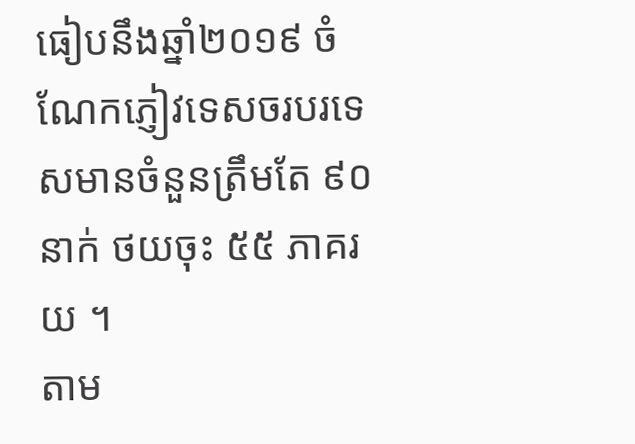ធៀបនឹងឆ្នាំ២០១៩ ចំណែកភ្ញៀវទេសចរបរទេសមានចំនួនត្រឹមតែ ៩០ នាក់ ថយចុះ ៥៥ ភាគរយ ។
តាម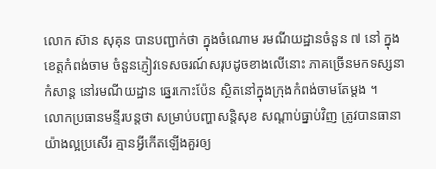លោក ស៊ាន សុគុន បានបញ្ជាក់ថា ក្នុងចំណោម រមណីយដ្ឋានចំនួន ៧ នៅ ក្នុងខេត្តកំពង់ចាម ចំនួនភ្ញៀវទេសចរណ៍សរុបដូចខាងលើនោះ ភាគច្រើនមកទស្សនាកំសាន្ត នៅរមណីយដ្ឋាន ឆ្នេរកោះប៉ែន ស្ថិតនៅក្នុងក្រុងកំពង់ចាមតែម្ដង ។
លោកប្រធានមន្ទីរបន្តថា សម្រាប់បញ្ហាសន្ដិសុខ សណ្ដាប់ធ្នាប់វិញ ត្រូវបានធានាយ៉ាងល្អប្រសើរ គ្មានអ្វីកើតឡើងគួរឲ្យ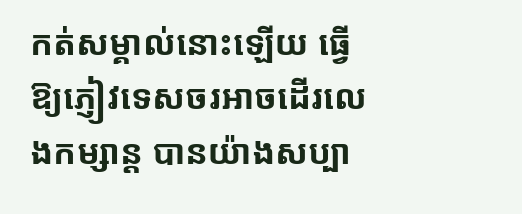កត់សម្គាល់នោះឡើយ ធ្វើឱ្យភ្ញៀវទេសចរអាចដើរលេងកម្សាន្ដ បានយ៉ាងសប្បា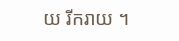យ រីករាយ ។